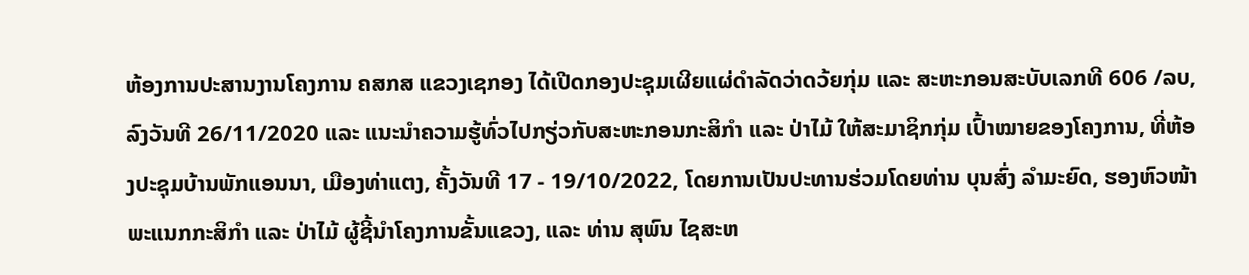ຫ້ອງການປະສານງານໂຄງການ ຄສກສ ແຂວງເຊກອງ ໄດ້ເປີດກອງປະຊຸມເຜີຍແຜ່ດຳລັດວ່າດວ້ຍກຸ່ມ ແລະ ສະຫະກອນສະບັບເລກທີ 606 /ລບ,ລົງວັນທີ 26/11/2020 ແລະ ແນະນຳຄວາມຮູ້ທົ່ວໄປກຽ່ວກັບສະຫະກອນກະສິກໍາ ແລະ ປ່າໄມ້ ໃຫ້ສະມາຊິກກຸ່ມ ເປົ້າໝາຍຂອງໂຄງການ, ທີ່ຫ້ອງປະຊຸມບ້ານພັກແອນນາ, ເມືອງທ່າແຕງ, ຄັ້ງວັນທີ 17 - 19/10/2022, ໂດຍການເປັນປະທານຮ່ວມໂດຍທ່ານ ບຸນສົ່ງ ລຳມະຍົດ, ຮອງຫົວໜ້າພະແນກກະສິກໍາ ແລະ ປ່າໄມ້ ຜູ້ຊີ້ນຳໂຄງການຂັ້ນແຂວງ, ແລະ ທ່ານ ສຸພົນ ໄຊສະຫ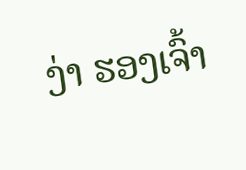ງ່າ ຮອງເຈົ້າ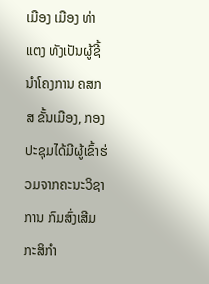ເມືອງ ເມືອງ ທ່າແຕງ ທັງເປັນຜູ້ຊີ້ນຳໂຄງການ ຄສກສ ຂັ້ນເມືອງ, ກອງປະຊຸມໄດ້ມີຜູ້ເຂົ້າຮ່ວມຈາກຄະນະວິຊາການ ກົມສົ່ງເສີມ ກະສິກຳ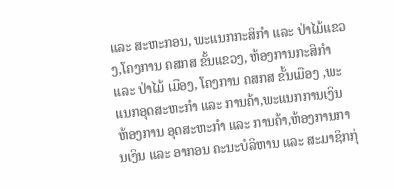ແລະ ສະຫະກອນ, ພະແນກກະສິກຳ ແລະ ປ່າໄມ້ແຂວງ,ໂຄງການ ຄສກສ ຂັ້ນແຂວງ, ຫ້ອງການກະສິກຳ ແລະ ປ່າໄມ້ ເມືອງ, ໂຄງການ ຄສກສ ຂັ້ນເມືອງ ,ພະແນກອຸດສະຫະກຳ ແລະ ການຄ້າ,ພະແນກການເງິນ ຫ້ອງການ ອຸດສະຫະກຳ ແລະ ການຄ້າ,ຫ້ອງການການເງິນ ແລະ ອາກອນ ຄະນະບໍລິຫານ ແລະ ສະມາຊິກກຸ່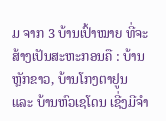ມ ຈາກ 3 ບ້ານເປົ້າໝາຍ ທີ່ຈະສ້າງເປັນສະຫະກອນຄື : ບ້ານຫຼັກຂາວ, ບ້ານໂກງຕາຢູນ ແລະ ບ້ານຫົວເຊໂດນ ເຊີ່ງມີຈຳ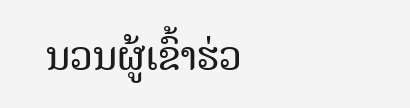ນວນຜູ້ເຂົ້າຮ່ວ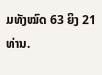ມທັງໝົດ 63 ຍິງ 21 ທ່ານ.